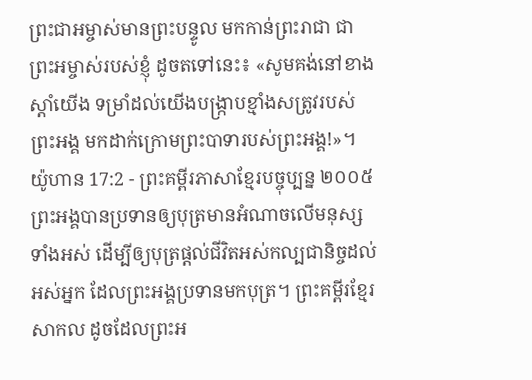ព្រះជាអម្ចាស់មានព្រះបន្ទូល មកកាន់ព្រះរាជា ជាព្រះអម្ចាស់របស់ខ្ញុំ ដូចតទៅនេះ៖ «សូមគង់នៅខាងស្ដាំយើង ទម្រាំដល់យើងបង្ក្រាបខ្មាំងសត្រូវរបស់ព្រះអង្គ មកដាក់ក្រោមព្រះបាទារបស់ព្រះអង្គ!»។
យ៉ូហាន 17:2 - ព្រះគម្ពីរភាសាខ្មែរបច្ចុប្បន្ន ២០០៥ ព្រះអង្គបានប្រទានឲ្យបុត្រមានអំណាចលើមនុស្សទាំងអស់ ដើម្បីឲ្យបុត្រផ្ដល់ជីវិតអស់កល្បជានិច្ចដល់អស់អ្នក ដែលព្រះអង្គប្រទានមកបុត្រ។ ព្រះគម្ពីរខ្មែរសាកល ដូចដែលព្រះអ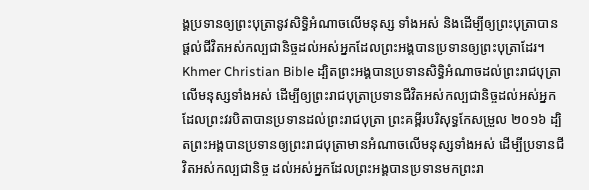ង្គប្រទានឲ្យព្រះបុត្រានូវសិទ្ធិអំណាចលើមនុស្ស ទាំងអស់ និងដើម្បីឲ្យព្រះបុត្រាបានផ្ដល់ជីវិតអស់កល្បជានិច្ចដល់អស់អ្នកដែលព្រះអង្គបានប្រទានឲ្យព្រះបុត្រាដែរ។ Khmer Christian Bible ដ្បិតព្រះអង្គបានប្រទានសិទ្ធិអំណាចដល់ព្រះរាជបុត្រាលើមនុស្សទាំងអស់ ដើម្បីឲ្យព្រះរាជបុត្រាប្រទានជីវិតអស់កល្បជានិច្ចដល់អស់អ្នកដែលព្រះវរបិតាបានប្រទានដល់ព្រះរាជបុត្រា ព្រះគម្ពីរបរិសុទ្ធកែសម្រួល ២០១៦ ដ្បិតព្រះអង្គបានប្រទានឲ្យព្រះរាជបុត្រាមានអំណាចលើមនុស្សទាំងអស់ ដើម្បីប្រទានជីវិតអស់កល្បជានិច្ច ដល់អស់អ្នកដែលព្រះអង្គបានប្រទានមកព្រះរា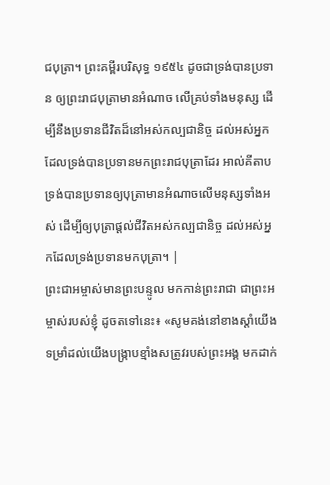ជបុត្រា។ ព្រះគម្ពីរបរិសុទ្ធ ១៩៥៤ ដូចជាទ្រង់បានប្រទាន ឲ្យព្រះរាជបុត្រាមានអំណាច លើគ្រប់ទាំងមនុស្ស ដើម្បីនឹងប្រទានជីវិតដ៏នៅអស់កល្បជានិច្ច ដល់អស់អ្នកដែលទ្រង់បានប្រទានមកព្រះរាជបុត្រាដែរ អាល់គីតាប ទ្រង់បានប្រទានឲ្យបុត្រាមានអំណាចលើមនុស្សទាំងអស់ ដើម្បីឲ្យបុត្រាផ្ដល់ជីវិតអស់កល្បជានិច្ច ដល់អស់អ្នកដែលទ្រង់ប្រទានមកបុត្រា។ |
ព្រះជាអម្ចាស់មានព្រះបន្ទូល មកកាន់ព្រះរាជា ជាព្រះអម្ចាស់របស់ខ្ញុំ ដូចតទៅនេះ៖ «សូមគង់នៅខាងស្ដាំយើង ទម្រាំដល់យើងបង្ក្រាបខ្មាំងសត្រូវរបស់ព្រះអង្គ មកដាក់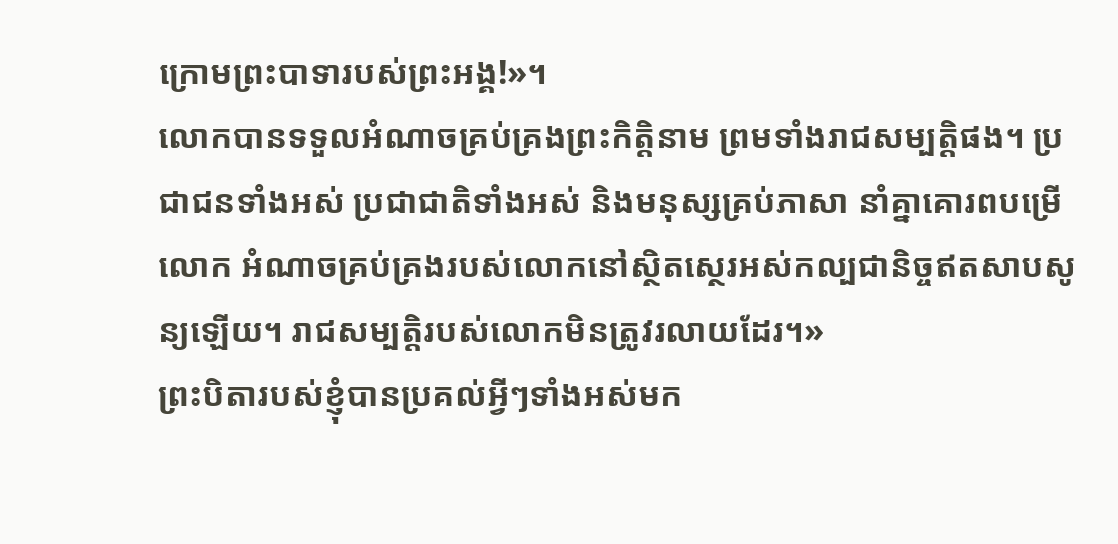ក្រោមព្រះបាទារបស់ព្រះអង្គ!»។
លោកបានទទួលអំណាចគ្រប់គ្រងព្រះកិត្តិនាម ព្រមទាំងរាជសម្បត្តិផង។ ប្រជាជនទាំងអស់ ប្រជាជាតិទាំងអស់ និងមនុស្សគ្រប់ភាសា នាំគ្នាគោរពបម្រើលោក អំណាចគ្រប់គ្រងរបស់លោកនៅស្ថិតស្ថេរអស់កល្បជានិច្ចឥតសាបសូន្យឡើយ។ រាជសម្បត្តិរបស់លោកមិនត្រូវរលាយដែរ។»
ព្រះបិតារបស់ខ្ញុំបានប្រគល់អ្វីៗទាំងអស់មក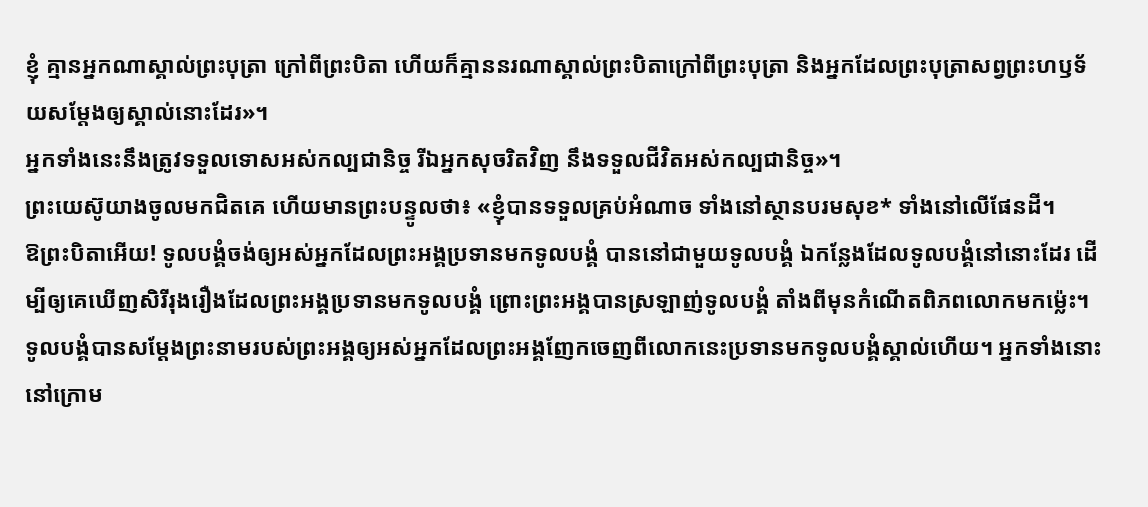ខ្ញុំ គ្មានអ្នកណាស្គាល់ព្រះបុត្រា ក្រៅពីព្រះបិតា ហើយក៏គ្មាននរណាស្គាល់ព្រះបិតាក្រៅពីព្រះបុត្រា និងអ្នកដែលព្រះបុត្រាសព្វព្រះហឫទ័យសម្តែងឲ្យស្គាល់នោះដែរ»។
អ្នកទាំងនេះនឹងត្រូវទទួលទោសអស់កល្បជានិច្ច រីឯអ្នកសុចរិតវិញ នឹងទទួលជីវិតអស់កល្បជានិច្ច»។
ព្រះយេស៊ូយាងចូលមកជិតគេ ហើយមានព្រះបន្ទូលថា៖ «ខ្ញុំបានទទួលគ្រប់អំណាច ទាំងនៅស្ថានបរមសុខ* ទាំងនៅលើផែនដី។
ឱព្រះបិតាអើយ! ទូលបង្គំចង់ឲ្យអស់អ្នកដែលព្រះអង្គប្រទានមកទូលបង្គំ បាននៅជាមួយទូលបង្គំ ឯកន្លែងដែលទូលបង្គំនៅនោះដែរ ដើម្បីឲ្យគេឃើញសិរីរុងរឿងដែលព្រះអង្គប្រទានមកទូលបង្គំ ព្រោះព្រះអង្គបានស្រឡាញ់ទូលបង្គំ តាំងពីមុនកំណើតពិភពលោកមកម៉្លេះ។
ទូលបង្គំបានសម្តែងព្រះនាមរបស់ព្រះអង្គឲ្យអស់អ្នកដែលព្រះអង្គញែកចេញពីលោកនេះប្រទានមកទូលបង្គំស្គាល់ហើយ។ អ្នកទាំងនោះនៅក្រោម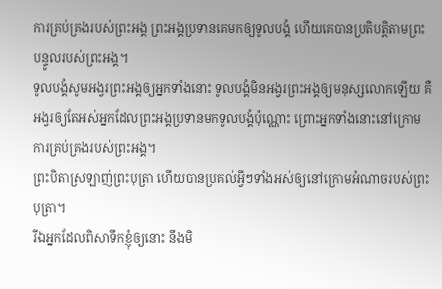ការគ្រប់គ្រងរបស់ព្រះអង្គ ព្រះអង្គប្រទានគេមកឲ្យទូលបង្គំ ហើយគេបានប្រតិបត្តិតាមព្រះបន្ទូលរបស់ព្រះអង្គ។
ទូលបង្គំសូមអង្វរព្រះអង្គឲ្យអ្នកទាំងនោះ ទូលបង្គំមិនអង្វរព្រះអង្គឲ្យមនុស្សលោកឡើយ គឺអង្វរឲ្យតែអស់អ្នកដែលព្រះអង្គប្រទានមកទូលបង្គំប៉ុណ្ណោះ ព្រោះអ្នកទាំងនោះនៅក្រោមការគ្រប់គ្រងរបស់ព្រះអង្គ។
ព្រះបិតាស្រឡាញ់ព្រះបុត្រា ហើយបានប្រគល់អ្វីៗទាំងអស់ឲ្យនៅក្រោមអំណាចរបស់ព្រះបុត្រា។
រីឯអ្នកដែលពិសាទឹកខ្ញុំឲ្យនោះ នឹងមិ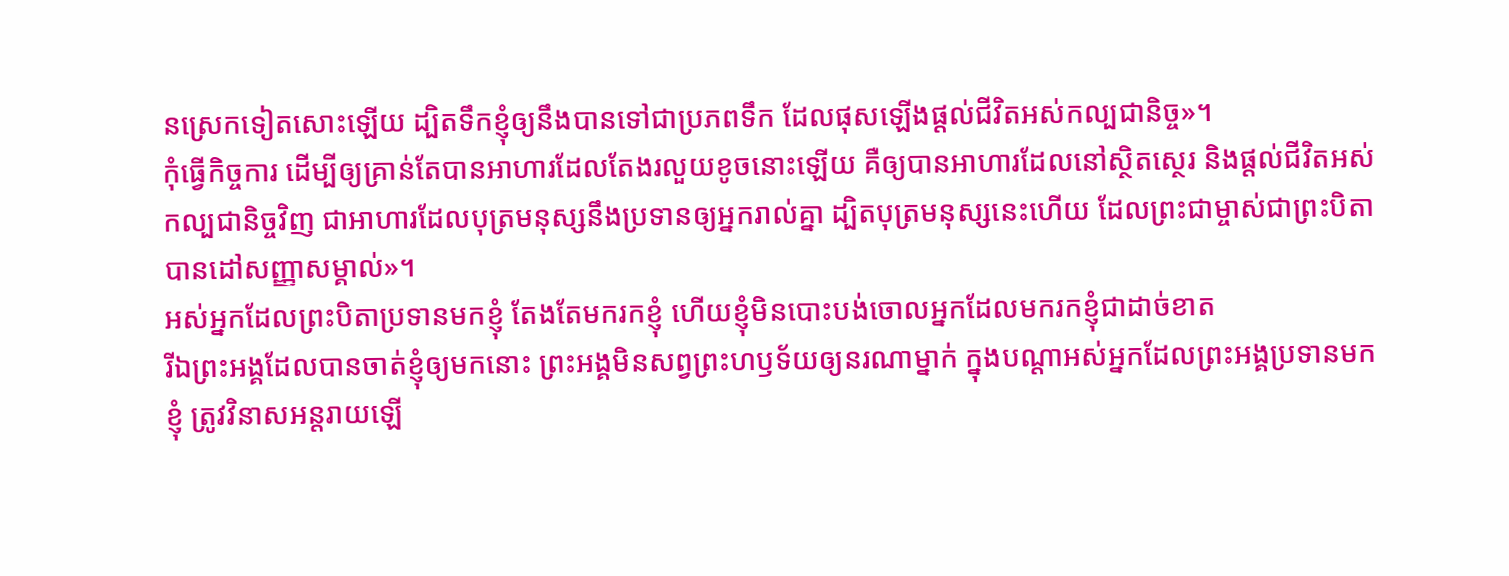នស្រេកទៀតសោះឡើយ ដ្បិតទឹកខ្ញុំឲ្យនឹងបានទៅជាប្រភពទឹក ដែលផុសឡើងផ្ដល់ជីវិតអស់កល្បជានិច្ច»។
កុំធ្វើកិច្ចការ ដើម្បីឲ្យគ្រាន់តែបានអាហារដែលតែងរលួយខូចនោះឡើយ គឺឲ្យបានអាហារដែលនៅស្ថិតស្ថេរ និងផ្ដល់ជីវិតអស់កល្បជានិច្ចវិញ ជាអាហារដែលបុត្រមនុស្សនឹងប្រទានឲ្យអ្នករាល់គ្នា ដ្បិតបុត្រមនុស្សនេះហើយ ដែលព្រះជាម្ចាស់ជាព្រះបិតាបានដៅសញ្ញាសម្គាល់»។
អស់អ្នកដែលព្រះបិតាប្រទានមកខ្ញុំ តែងតែមករកខ្ញុំ ហើយខ្ញុំមិនបោះបង់ចោលអ្នកដែលមករកខ្ញុំជាដាច់ខាត
រីឯព្រះអង្គដែលបានចាត់ខ្ញុំឲ្យមកនោះ ព្រះអង្គមិនសព្វព្រះហឫទ័យឲ្យនរណាម្នាក់ ក្នុងបណ្ដាអស់អ្នកដែលព្រះអង្គប្រទានមកខ្ញុំ ត្រូវវិនាសអន្តរាយឡើ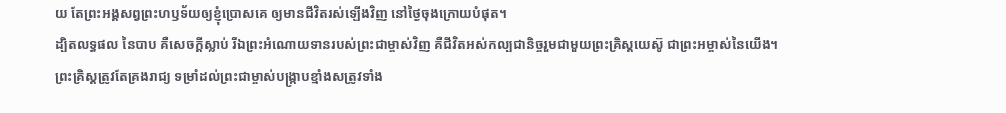យ តែព្រះអង្គសព្វព្រះហឫទ័យឲ្យខ្ញុំប្រោសគេ ឲ្យមានជីវិតរស់ឡើងវិញ នៅថ្ងៃចុងក្រោយបំផុត។
ដ្បិតលទ្ធផល នៃបាប គឺសេចក្ដីស្លាប់ រីឯព្រះអំណោយទានរបស់ព្រះជាម្ចាស់វិញ គឺជីវិតអស់កល្បជានិច្ចរួមជាមួយព្រះគ្រិស្តយេស៊ូ ជាព្រះអម្ចាស់នៃយើង។
ព្រះគ្រិស្តត្រូវតែគ្រងរាជ្យ ទម្រាំដល់ព្រះជាម្ចាស់បង្ក្រាបខ្មាំងសត្រូវទាំង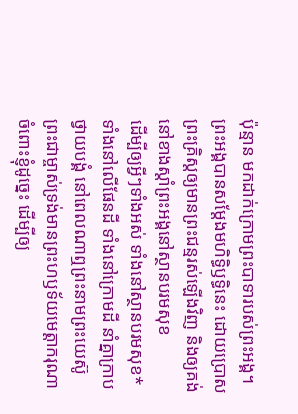ប៉ុន្មាន មកដាក់ក្រោមព្រះបាទារបស់ព្រះអង្គ។
ព្រះអង្គបានសម្តែងមហិទ្ធិឫទ្ធិនេះ ដោយប្រោសព្រះគ្រិស្តឲ្យមានព្រះជន្មរស់ឡើងវិញ និងឲ្យគង់នៅខាងស្ដាំព្រះអង្គនៅស្ថានបរមសុខ
ដើម្បីឲ្យអ្វីៗទាំងអស់ ទាំងនៅស្ថានបរមសុខ* ទាំងនៅលើផែនដី ទាំងនៅក្រោមដី នាំគ្នាក្រាបថ្វាយបង្គំ នៅពេលណាឮព្រះនាមព្រះយេស៊ូ
ព្រះជាម្ចាស់ទ្រង់មានព្រះហឫទ័យមេត្តាករុណាចំពោះខ្ញុំដូច្នេះ ដើម្បីឲ្យ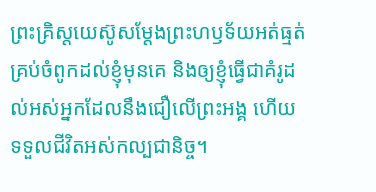ព្រះគ្រិស្តយេស៊ូសម្តែងព្រះហឫទ័យអត់ធ្មត់គ្រប់ចំពូកដល់ខ្ញុំមុនគេ និងឲ្យខ្ញុំធ្វើជាគំរូដល់អស់អ្នកដែលនឹងជឿលើព្រះអង្គ ហើយទទួលជីវិតអស់កល្បជានិច្ច។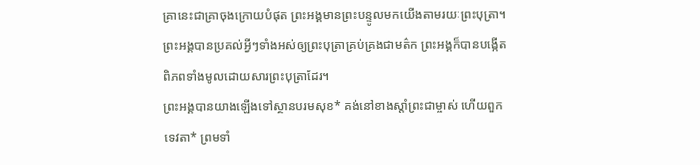គ្រានេះជាគ្រាចុងក្រោយបំផុត ព្រះអង្គមានព្រះបន្ទូលមកយើងតាមរយៈព្រះបុត្រា។ ព្រះអង្គបានប្រគល់អ្វីៗទាំងអស់ឲ្យព្រះបុត្រាគ្រប់គ្រងជាមត៌ក ព្រះអង្គក៏បានបង្កើតពិភពទាំងមូលដោយសារព្រះបុត្រាដែរ។
ព្រះអង្គបានយាងឡើងទៅស្ថានបរមសុខ* គង់នៅខាងស្ដាំព្រះជាម្ចាស់ ហើយពួកទេវតា* ព្រមទាំ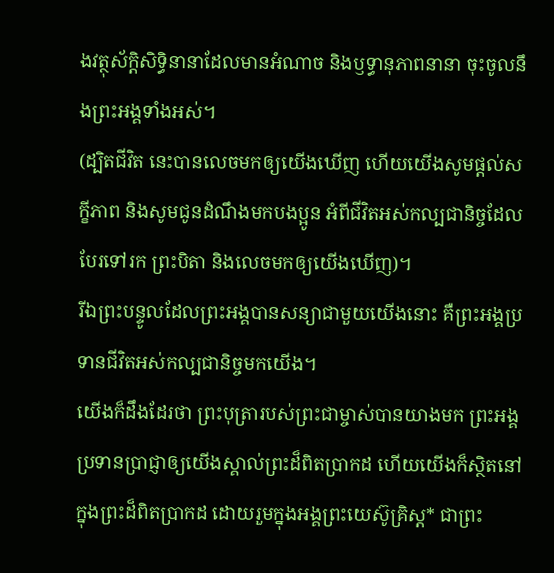ងវត្ថុស័ក្តិសិទ្ធិនានាដែលមានអំណាច និងឫទ្ធានុភាពនានា ចុះចូលនឹងព្រះអង្គទាំងអស់។
(ដ្បិតជីវិត នេះបានលេចមកឲ្យយើងឃើញ ហើយយើងសូមផ្ដល់សក្ខីភាព និងសូមជូនដំណឹងមកបងប្អូន អំពីជីវិតអស់កល្បជានិច្ចដែលបែរទៅរក ព្រះបិតា និងលេចមកឲ្យយើងឃើញ)។
រីឯព្រះបន្ទូលដែលព្រះអង្គបានសន្យាជាមួយយើងនោះ គឺព្រះអង្គប្រទានជីវិតអស់កល្បជានិច្ចមកយើង។
យើងក៏ដឹងដែរថា ព្រះបុត្រារបស់ព្រះជាម្ចាស់បានយាងមក ព្រះអង្គប្រទានប្រាជ្ញាឲ្យយើងស្គាល់ព្រះដ៏ពិតប្រាកដ ហើយយើងក៏ស្ថិតនៅក្នុងព្រះដ៏ពិតប្រាកដ ដោយរួមក្នុងអង្គព្រះយេស៊ូគ្រិស្ត* ជាព្រះ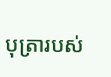បុត្រារបស់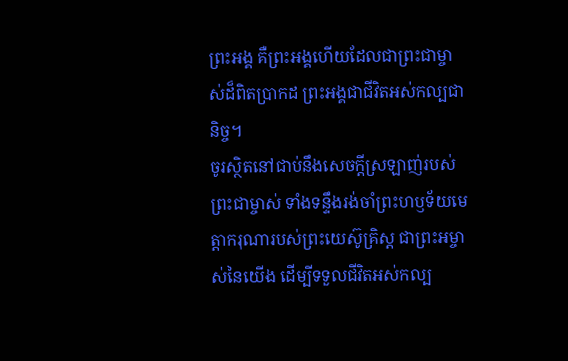ព្រះអង្គ គឺព្រះអង្គហើយដែលជាព្រះជាម្ចាស់ដ៏ពិតប្រាកដ ព្រះអង្គជាជីវិតអស់កល្បជានិច្ច។
ចូរស្ថិតនៅជាប់នឹងសេចក្ដីស្រឡាញ់របស់ព្រះជាម្ចាស់ ទាំងទន្ទឹងរង់ចាំព្រះហឫទ័យមេត្តាករុណារបស់ព្រះយេស៊ូគ្រិស្ត ជាព្រះអម្ចាស់នៃយើង ដើម្បីទទួលជីវិតអស់កល្ប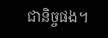ជានិច្ចផង។